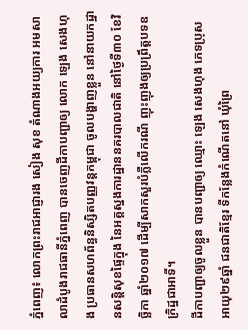ភ្នំពេញ៖ លោកព្រះរាជអាជ្ញារង សៀង សុខ តំណាងអយ្យការ អមសាលាដំបូងរាជធានីភ្នំពេញ បានចេញដីកាបញ្ជាឲ្យ លោក ឡេង សេងហុង ប្រធានសហព័ន្ធនិស្សិតបញ្ញវន្តកម្ពុជា ចូលបង្ហាញខ្លួន នៅនាយកដ្ឋានសន្តិសុខផ្ទៃក្នុង នៃអគ្គស្នងការដ្ឋាននគរបាលជាតិ នៅថ្ងៃទី៣០ ខែវិច្ឆិកា ឆ្នាំ២០១៧ ដើម្បីសាកសួរបំភ្លឺលើករណី ញុះញុងឲ្យប្រព្រឹត្តបទឧក្រិដ្ឋជាអាទិ៍។
ដីកាបញ្ជាឲ្យចូលខ្លួន បានបញ្ជាឲ្យ ឈ្មោះ ឡេង សេងហុង ភេទប្រុស អាយុ២៩ឆ្នាំ ជនជាតិខ្មែរ ទីកន្លែងកំណើតនៅ ឃុំព្រៃ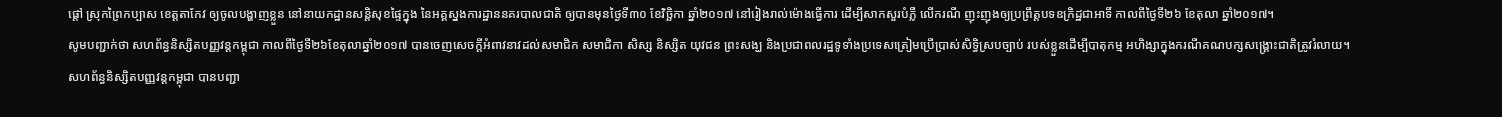ផ្តៅ ស្រុកព្រៃកប្បាស ខេត្តតាកែវ ឲ្យចូលបង្ហាញខ្លួន នៅនាយកដ្ឋានសន្តិសុខផ្ទៃក្នុង នៃអគ្គស្នងការដ្ឋាននគរបាលជាតិ ឲ្យបានមុនថ្ងៃទី៣០ ខែវិច្ឆិកា ឆ្នាំ២០១៧ នៅរៀងរាល់ម៉ោងធ្វើការ ដើម្បីសាកសួរបំភ្លឺ លើករណី ញុះញុងឲ្យប្រព្រឹត្តបទឧក្រិដ្ឋជាអាទិ៍ កាលពីថ្ងៃទី២៦ ខែតុលា ឆ្នាំ២០១៧។
សូមបញ្ជាក់ថា សហព័ន្ធនិស្សិតបញ្ញវន្តកម្ពុជា កាលពីថ្ងៃទី២៦ខែតុលាឆ្នាំ២០១៧ បានចេញសេចក្តីអំពាវនាវដល់សមាជិក សមាជិកា សិស្ស និស្សិត យុវជន ព្រះសង្ឃ និងប្រជាពលរដ្ឋទូទាំងប្រទេសត្រៀមប្រើប្រាស់សិទ្ធិស្របច្បាប់ របស់ខ្លួនដើម្បីបាតុកម្ម អហិង្សាក្នុងករណីគណបក្សសង្គ្រោះជាតិត្រូវរំលាយ។
សហព័ន្ធនិស្សិតបញ្ញវន្តកម្ពុជា បានបញ្ជា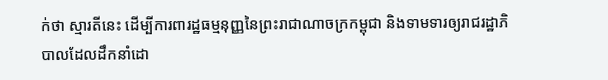ក់ថា ស្មារតីនេះ ដើម្បីការពារដ្ឋធម្មនុញ្ញនៃព្រះរាជាណាចក្រកម្ពុជា និងទាមទារឲ្យរាជរដ្ឋាភិបាលដែលដឹកនាំដោ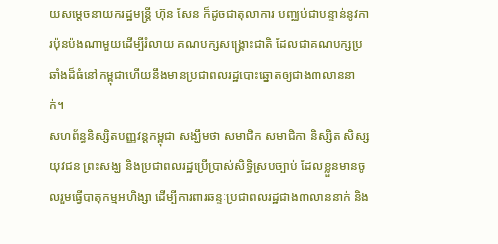យសម្តេចនាយករដ្ឋមន្ត្រី ហ៊ុន សែន ក៏ដូចជាតុលាការ បញ្ឈប់ជាបន្ទាន់នូវការប៉ុនប៉ងណាមួយដើម្បីរំលាយ គណបក្សសង្គ្រោះជាតិ ដែលជាគណបក្សប្រឆាំងដ៏ធំនៅកម្ពុជាហើយនឹងមានប្រជាពលរដ្ឋបោះឆ្នោតឲ្យជាង៣លាននាក់។
សហព័ន្ធនិស្សិតបញ្ញវន្តកម្ពុជា សង្ឃឹមថា សមាជិក សមាជិកា និស្សិត សិស្ស យុវជន ព្រះសង្ឃ និងប្រជាពលរដ្ឋប្រើប្រាស់សិទ្ធិស្របច្បាប់ ដែលខ្លួនមានចូលរួមធ្វើបាតុកម្មអហិង្សា ដើម្បីការពារឆន្ទៈប្រជាពលរដ្ឋជាង៣លាននាក់ និង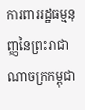ការពាររដ្ឋធម្មនុញ្ញនៃព្រះរាជាណាចក្រកម្ពុជា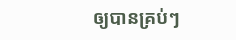ឲ្យបានគ្រប់ៗ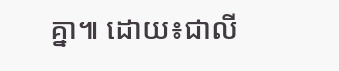គ្នា៕ ដោយ៖ជាលី